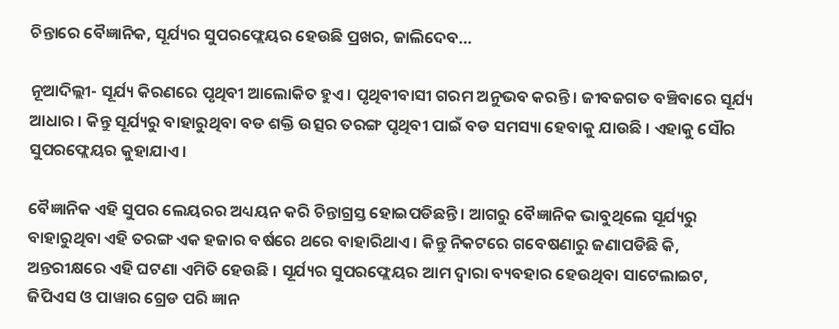ଚିନ୍ତାରେ ବୈଜ୍ଞାନିକ, ସୂର୍ଯ୍ୟର ସୁପରଫ୍ଲେୟର ହେଉଛି ପ୍ରଖର, ଜାଲିଦେବ…

ନୂଆଦିଲ୍ଲୀ- ସୂର୍ଯ୍ୟ କିରଣରେ ପୃଥିବୀ ଆଲୋକିତ ହୁଏ । ପୃଥିବୀବାସୀ ଗରମ ଅନୁଭବ କରନ୍ତି । ଜୀବଜଗତ ବଞ୍ଚିବାରେ ସୂର୍ଯ୍ୟ ଆଧାର । କିନ୍ତୁ ସୂର୍ଯ୍ୟରୁ ବାହାରୁଥିବା ବଡ ଶକ୍ତି ଉତ୍ସର ତରଙ୍ଗ ପୃଥିବୀ ପାଇଁ ବଡ ସମସ୍ୟା ହେବାକୁ ଯାଉଛି । ଏହାକୁ ସୌର ସୁପରଫ୍ଲେୟର କୁହାଯାଏ ।

ବୈଜ୍ଞାନିକ ଏହି ସୁପର ଲେୟରର ଅଧ୍ୟୟନ କରି ଚିନ୍ତାଗ୍ରସ୍ତ ହୋଇପଡିଛନ୍ତି । ଆଗରୁ ବୈଜ୍ଞାନିକ ଭାବୁଥିଲେ ସୂର୍ଯ୍ୟରୁ ବାହାରୁଥିବା ଏହି ତରଙ୍ଗ ଏକ ହଜାର ବର୍ଷରେ ଥରେ ବାହାରିଥାଏ । କିନ୍ତୁ ନିକଟରେ ଗବେଷଣାରୁ ଜଣାପଡିଛି କି, ଅନ୍ତରୀକ୍ଷରେ ଏହି ଘଟଣା ଏମିତି ହେଉଛି । ସୂର୍ଯ୍ୟର ସୁପରଫ୍ଲେୟର ଆମ ଦ୍ୱାରା ବ୍ୟବହାର ହେଉଥିବା ସାଟେଲାଇଟ, ଜିପିଏସ ଓ ପାୱାର ଗ୍ରେଡ ପରି ଜ୍ଞାନ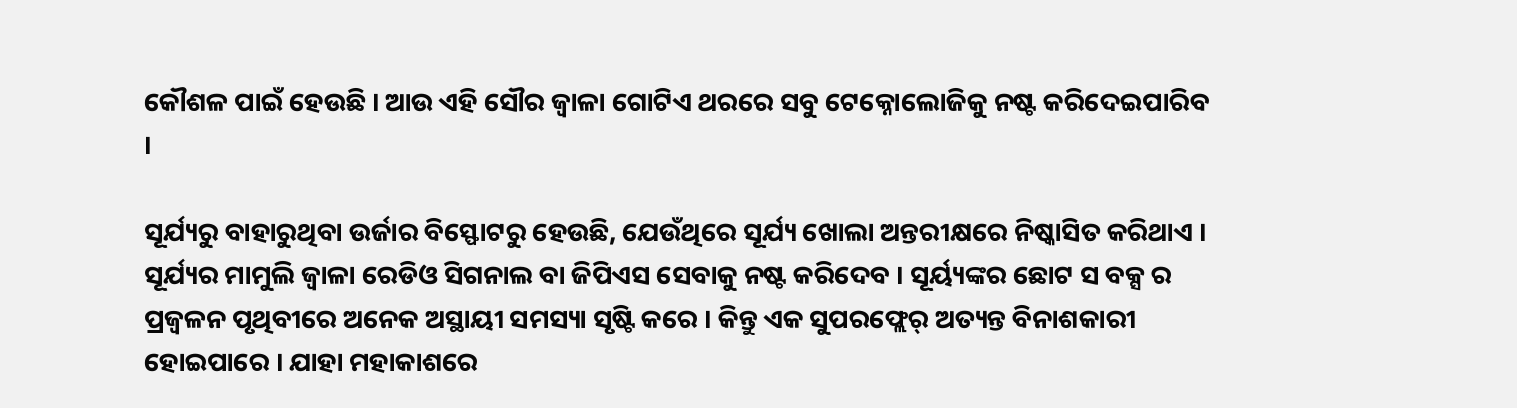କୌଶଳ ପାଇଁ ହେଉଛି । ଆଉ ଏହି ସୌର ଜ୍ୱାଳା ଗୋଟିଏ ଥରରେ ସବୁ ଟେକ୍ନୋଲୋଜିକୁ ନଷ୍ଟ କରିଦେଇପାରିବ ।

ସୂର୍ଯ୍ୟରୁ ବାହାରୁଥିବା ଉର୍ଜାର ବିସ୍ଫୋଟରୁ ହେଉଛି, ଯେଉଁଥିରେ ସୂର୍ଯ୍ୟ ଖୋଲା ଅନ୍ତରୀକ୍ଷରେ ନିଷ୍କାସିତ କରିଥାଏ । ସୂର୍ଯ୍ୟର ମାମୁଲି ଜ୍ୱାଳା ରେଡିଓ ସିଗନାଲ ବା ଜିପିଏସ ସେବାକୁ ନଷ୍ଟ କରିଦେବ । ସୂର୍ୟ୍ୟଙ୍କର ଛୋଟ ସ ବକ୍ସ ର ପ୍ରଜ୍ୱଳନ ପୃଥିବୀରେ ଅନେକ ଅସ୍ଥାୟୀ ସମସ୍ୟା ସୃଷ୍ଟି କରେ । କିନ୍ତୁ ଏକ ସୁପରଫ୍ଲେର୍ ଅତ୍ୟନ୍ତ ବିନାଶକାରୀ ହୋଇପାରେ । ଯାହା ମହାକାଶରେ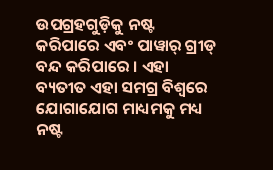ଉପଗ୍ରହଗୁଡ଼ିକୁ ନଷ୍ଟ କରିପାରେ ଏବଂ ପାୱାର୍ ଗ୍ରୀଡ୍ ବନ୍ଦ କରିପାରେ । ଏହା ବ୍ୟତୀତ ଏହା ସମଗ୍ର ବିଶ୍ୱରେ ଯୋଗାଯୋଗ ମାଧ୍ୟମକୁ ମଧ୍ୟ ନଷ୍ଟ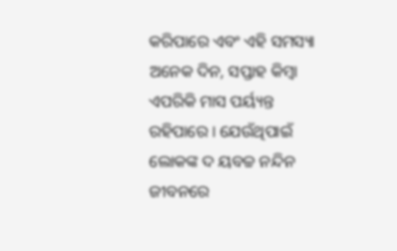କରିପାରେ ଏବଂ ଏହି ସମସ୍ୟା ଅନେକ ଦିନ, ସପ୍ତାହ କିମ୍ବା ଏପରିକି ମାସ ପର୍ୟ୍ୟନ୍ତ ରହିପାରେ । ଯେଉଁଥିପାଇଁ ଲୋକଙ୍କ ଦ ୟବଚ୍ଚ ନନ୍ଦିନ ଜୀବନରେ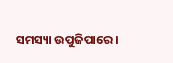ସମସ୍ୟା ଉପୁଜିପାରେ ।